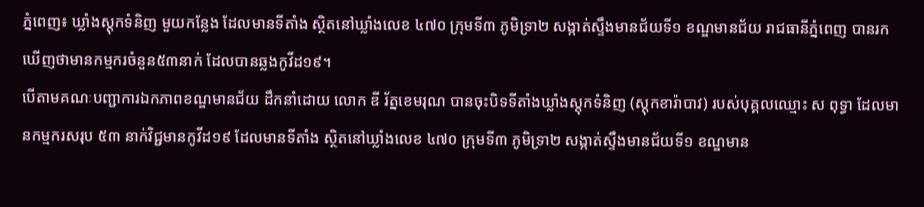ភ្នំពេញ៖ ឃ្លាំងស្តុកទំនិញ មួយកន្លែង ដែលមានទីតាំង ស្ថិតនៅឃ្លាំងលេខ ៤៧០ ក្រុមទី៣ ភូមិទ្រា២ សង្កាត់ស្ទឹងមានជ័យទី១ ខណ្ឌមានជ័យ រាជធានីភ្នំពេញ បានរកឃើញថាមានកម្មករចំនួន៥៣នាក់ ដែលបានឆ្លងកូវីដ១៩។
បើតាមគណៈបញ្ជាការឯកភាពខណ្ឌមានជ័យ ដឹកនាំដោយ លោក ឌី រ័ត្នខេមរុណ បានចុះបិទទីតាំងឃ្លាំងស្តុកទំនិញ (ស្តុកខារ៉ាបាវ) របស់បុគ្គលឈ្មោះ ស ពុទ្ធា ដែលមានកម្មករសរុប ៥៣ នាក់វិជ្ជមានកូវីដ១៩ ដែលមានទីតាំង ស្ថិតនៅឃ្លាំងលេខ ៤៧០ ក្រុមទី៣ ភូមិទ្រា២ សង្កាត់ស្ទឹងមានជ័យទី១ ខណ្ឌមាន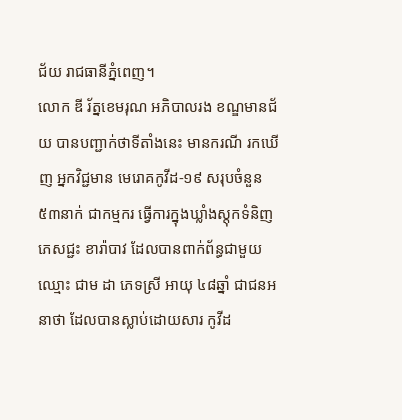ជ័យ រាជធានីភ្នំពេញ។
លោក ឌី រ័ត្នខេមរុណ អភិបាលរង ខណ្ឌមានជ័យ បានបញ្ជាក់ថាទីតាំងនេះ មានករណី រកឃើញ អ្នកវិជ្ជមាន មេរោគកូវីដ-១៩ សរុបចំនួន ៥៣នាក់ ជាកម្មករ ធ្វើការក្នុងឃ្លាំងស្តុកទំនិញភេសជ្ជះ ខារ៉ាបាវ ដែលបានពាក់ព័ន្ធជាមួយ ឈ្មោះ ជាម ដា ភេទស្រី អាយុ ៤៨ឆ្នាំ ជាជនអនាថា ដែលបានស្លាប់ដោយសារ កូវីដ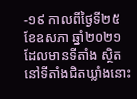-១៩ កាលពីថ្ងៃទី២៥ ខែឧសភា ឆ្នាំ២០២១ ដែលមានទីតាំង ស្ថិតនៅទីតាំងជិតឃ្លាំងនោះ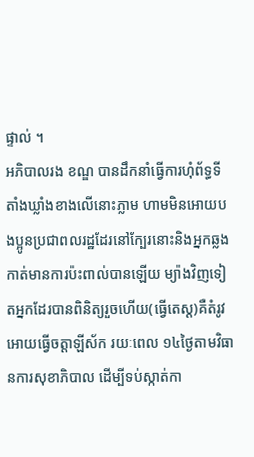ផ្ទាល់ ។
អភិបាលរង ខណ្ឌ បានដឹកនាំធ្វើការហុំព័ទ្ធទីតាំងឃ្លាំងខាងលើនោះភ្លាម ហាមមិនអោយបងប្អូនប្រជាពលរដ្ឋដែរនៅក្បែរនោះនិងអ្នកឆ្លងកាត់មានការប៉ះពាល់បានឡើយ ម្យ៉ាងវិញទៀតអ្នកដែរបានពិនិត្យរួចហើយ(ធ្វើតេស្ត)គឺតំរូវអោយធ្វើចត្តាឡីស័ក រយៈពេល ១៤ថ្ងៃតាមវិធានការសុខាភិបាល ដើម្បីទប់ស្កាត់កា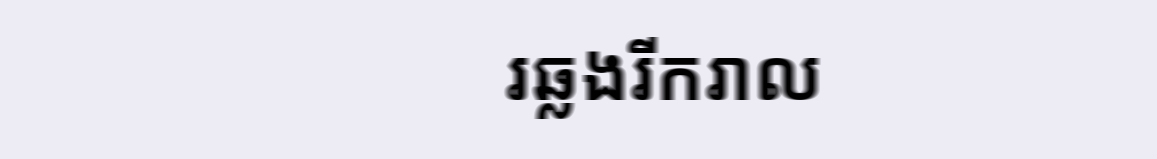រឆ្លងរីករាល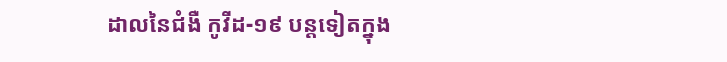ដាលនៃជំងឺ កូវីដ-១៩ បន្តទៀតក្នុង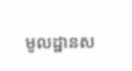មូលដ្ឋានស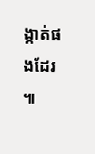ង្កាត់ផងដែរ ៕